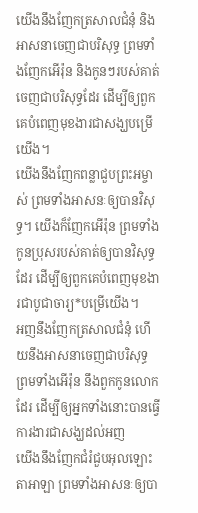យើងនឹងញែកត្រសាលជំនុំ និងអាសនាចេញជាបរិសុទ្ធ ព្រមទាំងញែកអើរ៉ុន និងកូនៗរបស់គាត់ចេញជាបរិសុទ្ធដែរ ដើម្បីឲ្យពួកគេបំពេញមុខងារជាសង្ឃបម្រើយើង។
យើងនឹងញែកពន្លាជួបព្រះអម្ចាស់ ព្រមទាំងអាសនៈឲ្យបានវិសុទ្ធ។ យើងក៏ញែកអើរ៉ុន ព្រមទាំងកូនប្រុសរបស់គាត់ឲ្យបានវិសុទ្ធដែរ ដើម្បីឲ្យពួកគេបំពេញមុខងារជាបូជាចារ្យ*បម្រើយើង។
អញនឹងញែកត្រសាលជំនុំ ហើយនឹងអាសនាចេញជាបរិសុទ្ធ ព្រមទាំងអើរ៉ុន នឹងពួកកូនលោកដែរ ដើម្បីឲ្យអ្នកទាំងនោះបានធ្វើការងារជាសង្ឃដល់អញ
យើងនឹងញែកជំរំជួបអុលឡោះតាអាឡា ព្រមទាំងអាសនៈឲ្យបា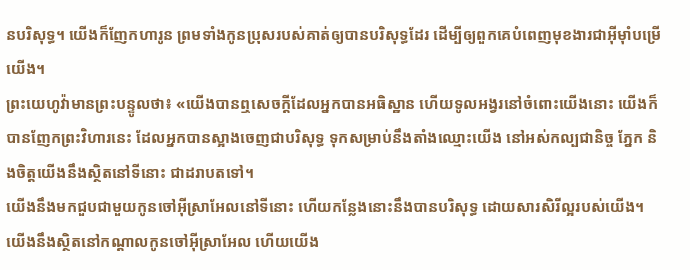នបរិសុទ្ធ។ យើងក៏ញែកហារូន ព្រមទាំងកូនប្រុសរបស់គាត់ឲ្យបានបរិសុទ្ធដែរ ដើម្បីឲ្យពួកគេបំពេញមុខងារជាអ៊ីមុាំបម្រើយើង។
ព្រះយេហូវ៉ាមានព្រះបន្ទូលថា៖ «យើងបានឮសេចក្ដីដែលអ្នកបានអធិស្ឋាន ហើយទូលអង្វរនៅចំពោះយើងនោះ យើងក៏បានញែកព្រះវិហារនេះ ដែលអ្នកបានស្អាងចេញជាបរិសុទ្ធ ទុកសម្រាប់នឹងតាំងឈ្មោះយើង នៅអស់កល្បជានិច្ច ភ្នែក និងចិត្តយើងនឹងស្ថិតនៅទីនោះ ជាដរាបតទៅ។
យើងនឹងមកជួបជាមួយកូនចៅអ៊ីស្រាអែលនៅទីនោះ ហើយកន្លែងនោះនឹងបានបរិសុទ្ធ ដោយសារសិរីល្អរបស់យើង។
យើងនឹងស្ថិតនៅកណ្ដាលកូនចៅអ៊ីស្រាអែល ហើយយើង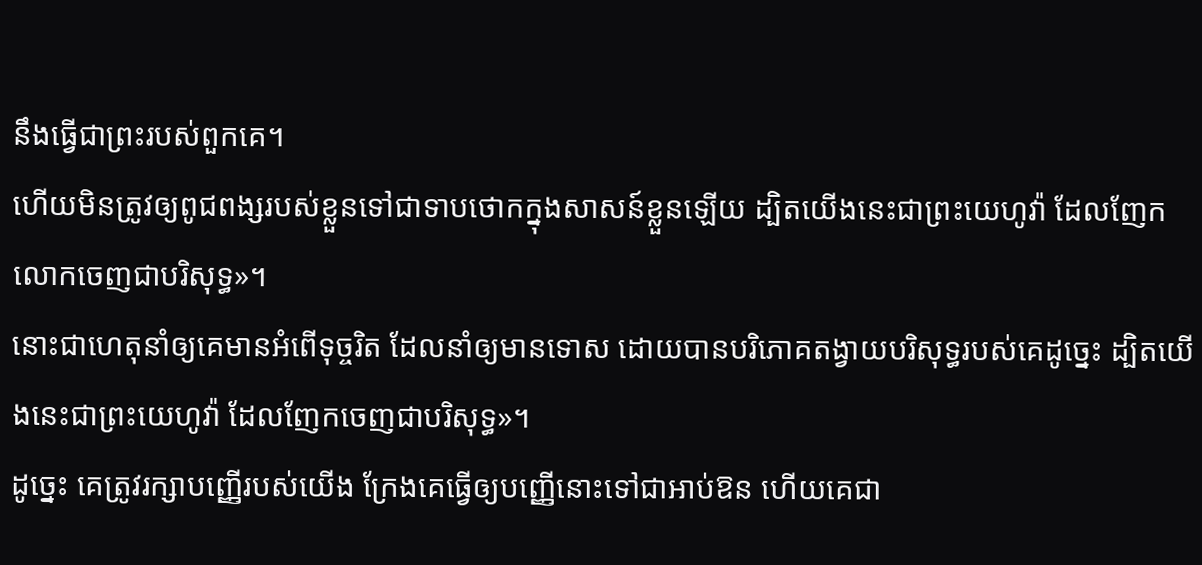នឹងធ្វើជាព្រះរបស់ពួកគេ។
ហើយមិនត្រូវឲ្យពូជពង្សរបស់ខ្លួនទៅជាទាបថោកក្នុងសាសន៍ខ្លួនឡើយ ដ្បិតយើងនេះជាព្រះយេហូវ៉ា ដែលញែកលោកចេញជាបរិសុទ្ធ»។
នោះជាហេតុនាំឲ្យគេមានអំពើទុច្ចរិត ដែលនាំឲ្យមានទោស ដោយបានបរិភោគតង្វាយបរិសុទ្ធរបស់គេដូច្នេះ ដ្បិតយើងនេះជាព្រះយេហូវ៉ា ដែលញែកចេញជាបរិសុទ្ធ»។
ដូច្នេះ គេត្រូវរក្សាបញ្ញើរបស់យើង ក្រែងគេធ្វើឲ្យបញ្ញើនោះទៅជាអាប់ឱន ហើយគេជា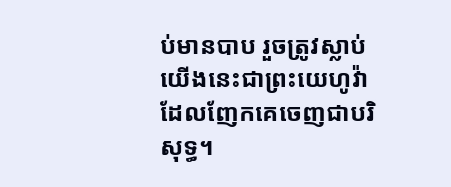ប់មានបាប រួចត្រូវស្លាប់ យើងនេះជាព្រះយេហូវ៉ាដែលញែកគេចេញជាបរិសុទ្ធ។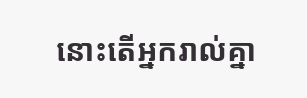នោះតើអ្នករាល់គ្នា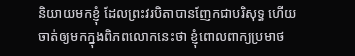និយាយមកខ្ញុំ ដែលព្រះវរបិតាបានញែកជាបរិសុទ្ធ ហើយចាត់ឲ្យមកក្នុងពិភពលោកនេះថា ខ្ញុំពោលពាក្យប្រមាថ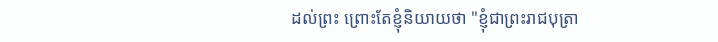ដល់ព្រះ ព្រោះតែខ្ញុំនិយាយថា "ខ្ញុំជាព្រះរាជបុត្រា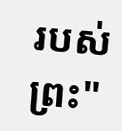របស់ព្រះ"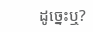ដូច្នេះឬ?